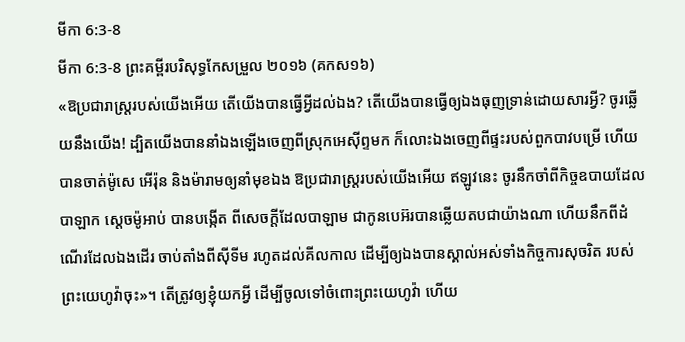មីកា 6:3-8
មីកា 6:3-8 ព្រះគម្ពីរបរិសុទ្ធកែសម្រួល ២០១៦ (គកស១៦)
«ឱប្រជារាស្ត្ររបស់យើងអើយ តើយើងបានធ្វើអ្វីដល់ឯង? តើយើងបានធ្វើឲ្យឯងធុញទ្រាន់ដោយសារអ្វី? ចូរឆ្លើយនឹងយើង! ដ្បិតយើងបាននាំឯងឡើងចេញពីស្រុកអេស៊ីព្ទមក ក៏លោះឯងចេញពីផ្ទះរបស់ពួកបាវបម្រើ ហើយបានចាត់ម៉ូសេ អើរ៉ុន និងម៉ារាមឲ្យនាំមុខឯង ឱប្រជារាស្ត្ររបស់យើងអើយ ឥឡូវនេះ ចូរនឹកចាំពីកិច្ចឧបាយដែលបាឡាក ស្តេចម៉ូអាប់ បានបង្កើត ពីសេចក្ដីដែលបាឡាម ជាកូនបេអ៊របានឆ្លើយតបជាយ៉ាងណា ហើយនឹកពីដំណើរដែលឯងដើរ ចាប់តាំងពីស៊ីទីម រហូតដល់គីលកាល ដើម្បីឲ្យឯងបានស្គាល់អស់ទាំងកិច្ចការសុចរិត របស់ព្រះយេហូវ៉ាចុះ»។ តើត្រូវឲ្យខ្ញុំយកអ្វី ដើម្បីចូលទៅចំពោះព្រះយេហូវ៉ា ហើយ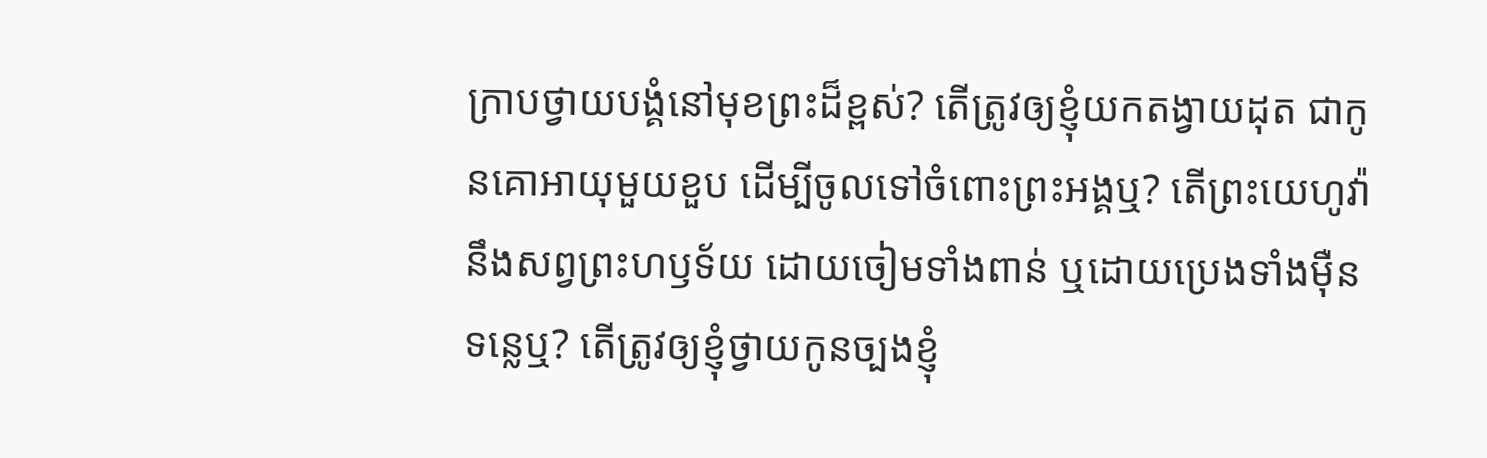ក្រាបថ្វាយបង្គំនៅមុខព្រះដ៏ខ្ពស់? តើត្រូវឲ្យខ្ញុំយកតង្វាយដុត ជាកូនគោអាយុមួយខួប ដើម្បីចូលទៅចំពោះព្រះអង្គឬ? តើព្រះយេហូវ៉ានឹងសព្វព្រះហឫទ័យ ដោយចៀមទាំងពាន់ ឬដោយប្រេងទាំងម៉ឺនទន្លេឬ? តើត្រូវឲ្យខ្ញុំថ្វាយកូនច្បងខ្ញុំ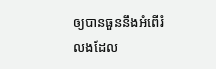ឲ្យបានធួននឹងអំពើរំលងដែល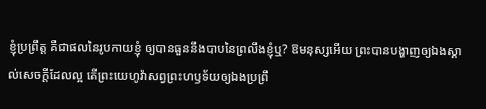ខ្ញុំប្រព្រឹត្ត គឺជាផលនៃរូបកាយខ្ញុំ ឲ្យបានធួននឹងបាបនៃព្រលឹងខ្ញុំឬ? ឱមនុស្សអើយ ព្រះបានបង្ហាញឲ្យឯងស្គាល់សេចក្ដីដែលល្អ តើព្រះយេហូវ៉ាសព្វព្រះហឫទ័យឲ្យឯងប្រព្រឹ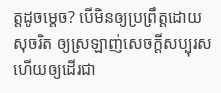ត្តដូចម្តេច? បើមិនឲ្យប្រព្រឹត្តដោយសុចរិត ឲ្យស្រឡាញ់សេចក្ដីសប្បុរស ហើយឲ្យដើរជា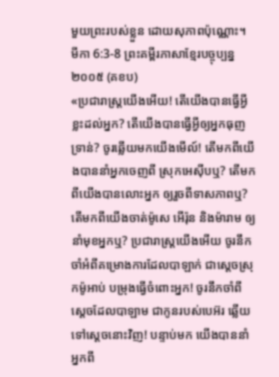មួយព្រះរបស់ខ្លួន ដោយសុភាពប៉ុណ្ណោះ។
មីកា 6:3-8 ព្រះគម្ពីរភាសាខ្មែរបច្ចុប្បន្ន ២០០៥ (គខប)
«ប្រជារាស្ត្រយើងអើយ! តើយើងបានធ្វើអ្វីខ្លះដល់អ្នក? តើយើងបានធ្វើអ្វីឲ្យអ្នកធុញទ្រាន់? ចូរឆ្លើយមកយើងមើល៍! តើមកពីយើងបាននាំអ្នកចេញពី ស្រុកអេស៊ីបឬ? តើមកពីយើងបានលោះអ្នក ឲ្យរួចពីទាសភាពឬ? តើមកពីយើងចាត់ម៉ូសេ អើរ៉ុន និងម៉ារាម ឲ្យនាំមុខអ្នកឬ? ប្រជារាស្ត្រយើងអើយ ចូរនឹកចាំអំពីគម្រោងការដែលបាឡាក់ ជាស្ដេចស្រុកម៉ូអាប់ បម្រុងធ្វើចំពោះអ្នក! ចូរនឹកចាំពីស្ដេចដែលបាឡាម ជាកូនរបស់បេអ៊រ ឆ្លើយទៅស្ដេចនោះវិញ! បន្ទាប់មក យើងបាននាំអ្នកពី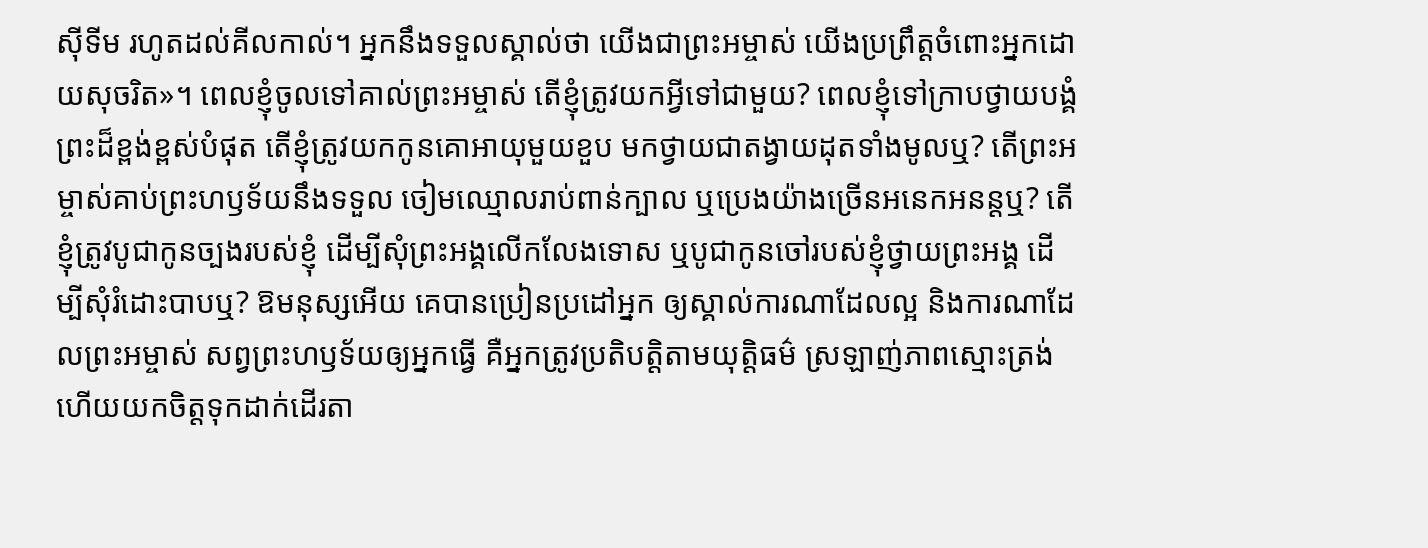ស៊ីទីម រហូតដល់គីលកាល់។ អ្នកនឹងទទួលស្គាល់ថា យើងជាព្រះអម្ចាស់ យើងប្រព្រឹត្តចំពោះអ្នកដោយសុចរិត»។ ពេលខ្ញុំចូលទៅគាល់ព្រះអម្ចាស់ តើខ្ញុំត្រូវយកអ្វីទៅជាមួយ? ពេលខ្ញុំទៅក្រាបថ្វាយបង្គំព្រះដ៏ខ្ពង់ខ្ពស់បំផុត តើខ្ញុំត្រូវយកកូនគោអាយុមួយខួប មកថ្វាយជាតង្វាយដុតទាំងមូលឬ? តើព្រះអម្ចាស់គាប់ព្រះហឫទ័យនឹងទទួល ចៀមឈ្មោលរាប់ពាន់ក្បាល ឬប្រេងយ៉ាងច្រើនអនេកអនន្តឬ? តើខ្ញុំត្រូវបូជាកូនច្បងរបស់ខ្ញុំ ដើម្បីសុំព្រះអង្គលើកលែងទោស ឬបូជាកូនចៅរបស់ខ្ញុំថ្វាយព្រះអង្គ ដើម្បីសុំរំដោះបាបឬ? ឱមនុស្សអើយ គេបានប្រៀនប្រដៅអ្នក ឲ្យស្គាល់ការណាដែលល្អ និងការណាដែលព្រះអម្ចាស់ សព្វព្រះហឫទ័យឲ្យអ្នកធ្វើ គឺអ្នកត្រូវប្រតិបត្តិតាមយុត្តិធម៌ ស្រឡាញ់ភាពស្មោះត្រង់ ហើយយកចិត្តទុកដាក់ដើរតា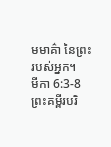មមាគ៌ា នៃព្រះរបស់អ្នក។
មីកា 6:3-8 ព្រះគម្ពីរបរិ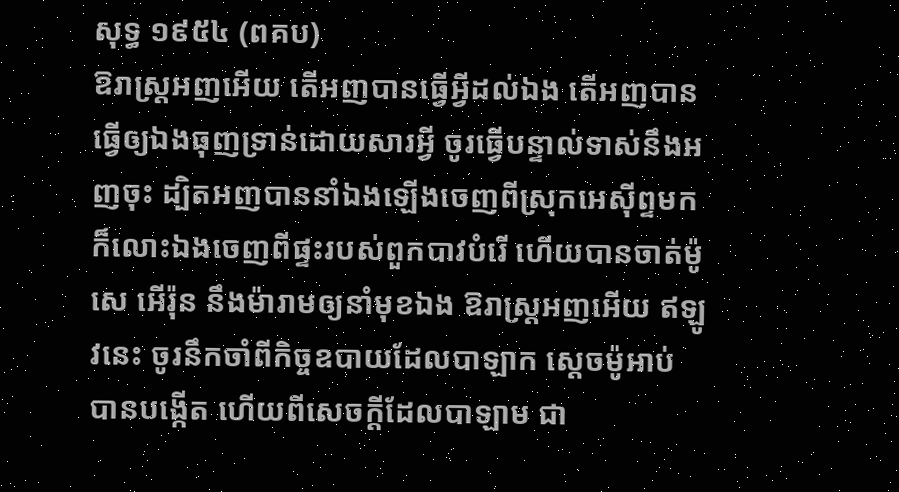សុទ្ធ ១៩៥៤ (ពគប)
ឱរាស្ត្រអញអើយ តើអញបានធ្វើអ្វីដល់ឯង តើអញបានធ្វើឲ្យឯងធុញទ្រាន់ដោយសារអ្វី ចូរធ្វើបន្ទាល់ទាស់នឹងអញចុះ ដ្បិតអញបាននាំឯងឡើងចេញពីស្រុកអេស៊ីព្ទមក ក៏លោះឯងចេញពីផ្ទះរបស់ពួកបាវបំរើ ហើយបានចាត់ម៉ូសេ អើរ៉ុន នឹងម៉ារាមឲ្យនាំមុខឯង ឱរាស្ត្រអញអើយ ឥឡូវនេះ ចូរនឹកចាំពីកិច្ចឧបាយដែលបាឡាក ស្តេចម៉ូអាប់ បានបង្កើត ហើយពីសេចក្ដីដែលបាឡាម ជា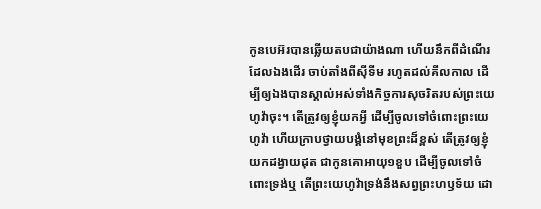កូនបេអ៊របានឆ្លើយតបជាយ៉ាងណា ហើយនឹកពីដំណើរដែលឯងដើរ ចាប់តាំងពីស៊ីទីម រហូតដល់គីលកាល ដើម្បីឲ្យឯងបានស្គាល់អស់ទាំងកិច្ចការសុចរិតរបស់ព្រះយេហូវ៉ាចុះ។ តើត្រូវឲ្យខ្ញុំយកអ្វី ដើម្បីចូលទៅចំពោះព្រះយេហូវ៉ា ហើយក្រាបថ្វាយបង្គំនៅមុខព្រះដ៏ខ្ពស់ តើត្រូវឲ្យខ្ញុំយកដង្វាយដុត ជាកូនគោអាយុ១ខួប ដើម្បីចូលទៅចំពោះទ្រង់ឬ តើព្រះយេហូវ៉ាទ្រង់នឹងសព្វព្រះហឫទ័យ ដោ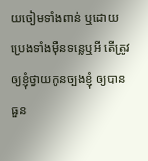យចៀមទាំងពាន់ ឬដោយប្រេងទាំងម៉ឺនទន្លេឬអី តើត្រូវឲ្យខ្ញុំថ្វាយកូនច្បងខ្ញុំ ឲ្យបានធួន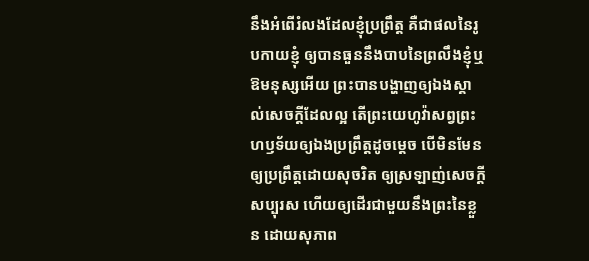នឹងអំពើរំលងដែលខ្ញុំប្រព្រឹត្ត គឺជាផលនៃរូបកាយខ្ញុំ ឲ្យបានធួននឹងបាបនៃព្រលឹងខ្ញុំឬ ឱមនុស្សអើយ ព្រះបានបង្ហាញឲ្យឯងស្គាល់សេចក្ដីដែលល្អ តើព្រះយេហូវ៉ាសព្វព្រះហឫទ័យឲ្យឯងប្រព្រឹត្តដូចម្តេច បើមិនមែនឲ្យប្រព្រឹត្តដោយសុចរិត ឲ្យស្រឡាញ់សេចក្ដីសប្បុរស ហើយឲ្យដើរជាមួយនឹងព្រះនៃខ្លួន ដោយសុភាព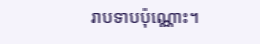រាបទាបប៉ុណ្ណោះ។